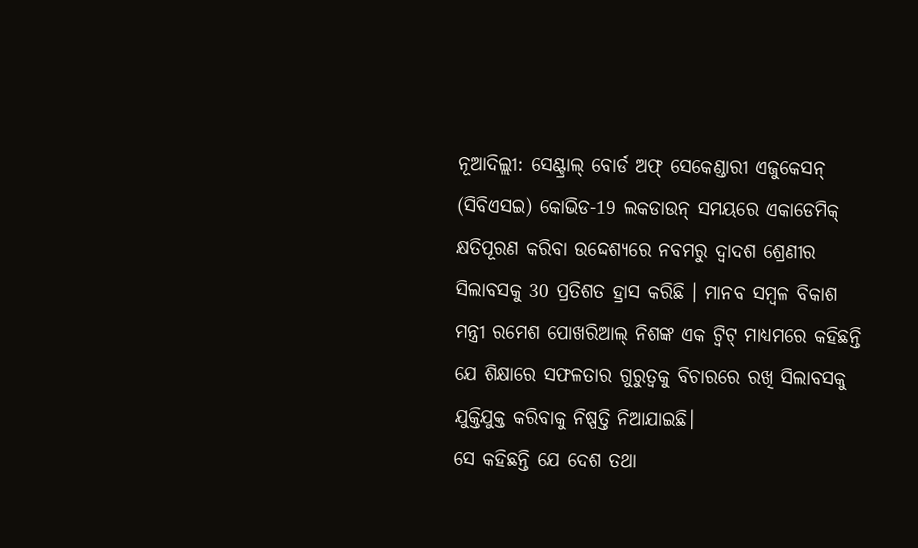ନୂଆଦିଲ୍ଲୀ: ସେଣ୍ଟ୍ରାଲ୍ ବୋର୍ଡ ଅଫ୍ ସେକେଣ୍ଡାରୀ ଏଜୁକେସନ୍ (ସିବିଏସଇ) କୋଭିଡ-19 ଲକଡାଉନ୍ ସମୟରେ ଏକାଡେମିକ୍ କ୍ଷତିପୂରଣ କରିବା ଉଦ୍ଦେଶ୍ୟରେ ନବମରୁ ଦ୍ବାଦଶ ଶ୍ରେଣୀର ସିଲାବସକୁ 30 ପ୍ରତିଶତ ହ୍ରାସ କରିଛି । ମାନବ ସମ୍ବଳ ବିକାଶ ମନ୍ତ୍ରୀ ରମେଶ ପୋଖରିଆଲ୍ ନିଶଙ୍କ ଏକ ଟ୍ବିଟ୍ ମାଧ୍ୟମରେ କହିଛନ୍ତି ଯେ ଶିକ୍ଷାରେ ସଫଳତାର ଗୁରୁତ୍ବକୁ ବିଚାରରେ ରଖି ସିଲାବସକୁ ଯୁକ୍ତିଯୁକ୍ତ କରିବାକୁ ନିଷ୍ପତ୍ତି ନିଆଯାଇଛି।
ସେ କହିଛନ୍ତି ଯେ ଦେଶ ତଥା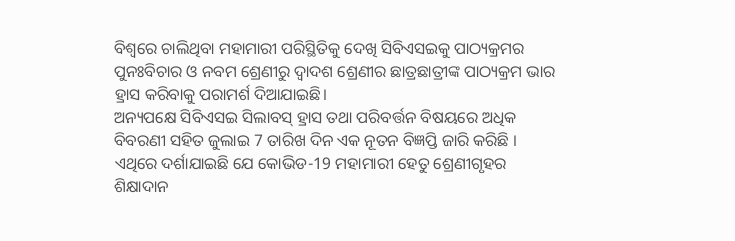ବିଶ୍ବରେ ଚାଲିଥିବା ମହାମାରୀ ପରିସ୍ଥିତିକୁ ଦେଖି ସିବିଏସଇକୁ ପାଠ୍ୟକ୍ରମର ପୁନଃବିଚାର ଓ ନବମ ଶ୍ରେଣୀରୁ ଦ୍ବାଦଶ ଶ୍ରେଣୀର ଛାତ୍ରଛାତ୍ରୀଙ୍କ ପାଠ୍ୟକ୍ରମ ଭାର ହ୍ରାସ କରିବାକୁ ପରାମର୍ଶ ଦିଆଯାଇଛି।
ଅନ୍ୟପକ୍ଷେ ସିବିଏସଇ ସିଲାବସ୍ ହ୍ରାସ ତଥା ପରିବର୍ତ୍ତନ ବିଷୟରେ ଅଧିକ ବିବରଣୀ ସହିତ ଜୁଲାଇ 7 ତାରିଖ ଦିନ ଏକ ନୂତନ ବିଜ୍ଞପ୍ତି ଜାରି କରିଛି । ଏଥିରେ ଦର୍ଶାଯାଇଛି ଯେ କୋଭିଡ-19 ମହାମାରୀ ହେତୁ ଶ୍ରେଣୀଗୃହର ଶିକ୍ଷାଦାନ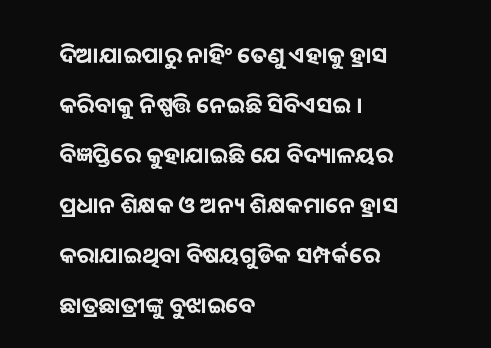ଦିଆଯାଇପାରୁ ନାହିଂ ତେଣୁ ଏହାକୁ ହ୍ରାସ କରିବାକୁ ନିଷ୍ପତ୍ତି ନେଇଛି ସିବିଏସଇ । ବିଜ୍ଞପ୍ତିରେ କୁହାଯାଇଛି ଯେ ବିଦ୍ୟାଳୟର ପ୍ରଧାନ ଶିକ୍ଷକ ଓ ଅନ୍ୟ ଶିକ୍ଷକମାନେ ହ୍ରାସ କରାଯାଇଥିବା ବିଷୟଗୁଡିକ ସମ୍ପର୍କରେ ଛାତ୍ରଛାତ୍ରୀଙ୍କୁ ବୁଝାଇବେ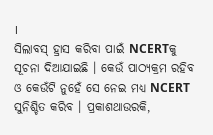।
ସିଲାବସ୍ ହ୍ରାସ କରିବା ପାଇଁ NCERTକୁ ସୂଚନା ଦିଆଯାଇଛି । କେଉଁ ପାଠ୍ୟକ୍ରମ ରହିବ ଓ କେଉଁଟି ନୁହେଁ ସେ ନେଇ ମଧ୍ୟ NCERT ସୁନିଶ୍ଚିତ କରିବ । ପ୍ରକାଶଥାଉରକି,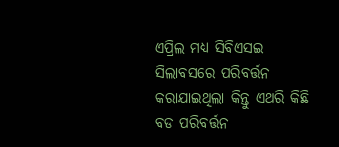ଏପ୍ରିଲ ମଧ୍ୟ ସିବିଏସଇ ସିଲାବସରେ ପରିବର୍ତ୍ତନ କରାଯାଇଥିଲା କିନ୍ତୁ ଏଥରି କିଛି ବଡ ପରିବର୍ତ୍ତନ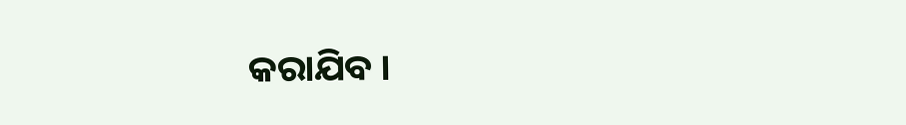କରାଯିବ ।